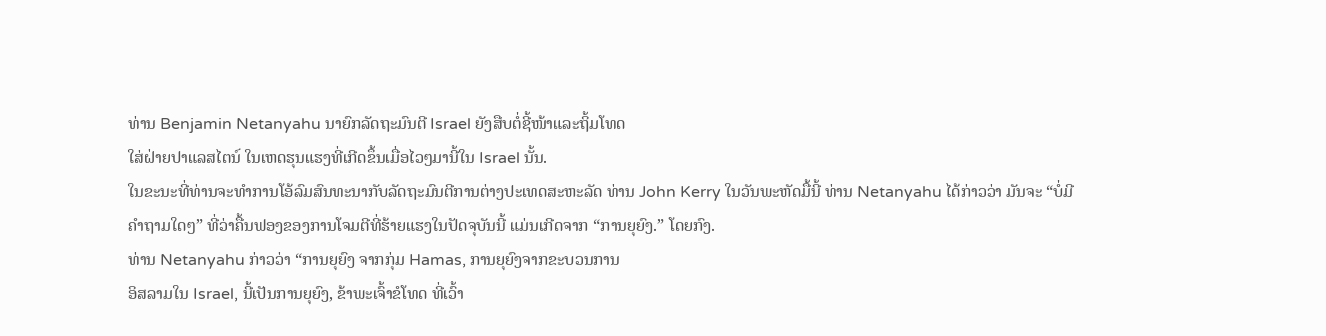ທ່ານ Benjamin Netanyahu ນາຍົກລັດຖະມົນຕີ Israel ຍັງສືບຕໍ່ຊີ້ໜ້າແລະຖິ້ມໂທດ
ໃສ່ຝ່າຍປາແລສໄຕນ໌ ໃນເຫດຮຸນແຮງທີ່ເກີດຂຶ້ນເມື່ອໄວໆມານີ້ໃນ Israel ນັ້ນ.
ໃນຂະນະທີ່ທ່ານຈະທຳການໂອ້ລົມສົນທະນາກັບລັດຖະມົນຕີການຕ່າງປະເທດສະຫະລັດ ທ່ານ John Kerry ໃນວັນພະຫັດມື້ນີ້ ທ່ານ Netanyahu ໄດ້ກ່າວວ່າ ມັນຈະ “ບໍ່ມີຄຳຖາມໃດໆ” ທີ່ວ່າຄື້ນຟອງຂອງການໂຈມຕີທີ່ຮ້າຍແຮງໃນປັດຈຸບັນນີ້ ແມ່ນເກີດຈາກ “ການຍຸຍົງ.” ໂດຍກົງ.
ທ່ານ Netanyahu ກ່າວວ່າ “ການຍຸຍົງ ຈາກກຸ່ມ Hamas, ການຍຸຍົງຈາກຂະບວນການ
ອິສລາມໃນ Israel, ນີ້ເປັນການຍຸຍົງ, ຂ້າພະເຈົ້າຂໍໂທດ ທີ່ເວົ້າ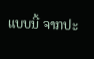ແບບນີ້ ຈາກປະ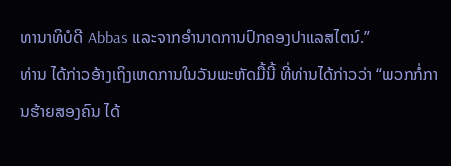ທານາທິບໍດີ Abbas ແລະຈາກອຳນາດການປົກຄອງປາແລສໄຕນ໌.”
ທ່ານ ໄດ້ກ່າວອ້າງເຖິງເຫດການໃນວັນພະຫັດມື້ນີ້ ທີ່ທ່ານໄດ້ກ່າວວ່າ “ພວກກໍ່ການຮ້າຍສອງຄົນ ໄດ້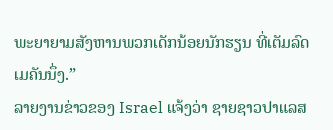ພະຍາຍາມສັງຫານພວກເດັກນ້ອຍນັກຮຽນ ທີ່ເຕັມລົດເມຄັນນຶ່ງ.”
ລາຍງານຂ່າວຂອງ Israel ແຈ້ງວ່າ ຊາຍຊາວປາແລສ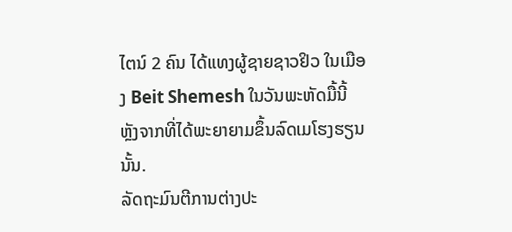ໄຕນ໌ 2 ຄົນ ໄດ້ແທງຜູ້ຊາຍຊາວຢິວ ໃນເມືອງ Beit Shemesh ໃນວັນພະຫັດມື້ນີ້ ຫຼັງຈາກທີ່ໄດ້ພະຍາຍາມຂຶ້ນລົດເມໂຮງຮຽນນັ້ນ.
ລັດຖະມົນຕີການຕ່າງປະ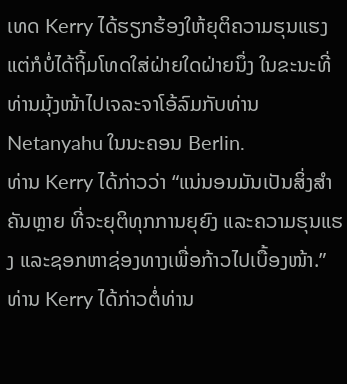ເທດ Kerry ໄດ້ຮຽກຮ້ອງໃຫ້ຍຸຕິຄວາມຮຸນແຮງ ແຕ່ກໍບໍ່ໄດ້ຖິ້ມໂທດໃສ່ຝ່າຍໃດຝ່າຍນຶ່ງ ໃນຂະນະທີ່ທ່ານມຸ້ງໜ້າໄປເຈລະຈາໂອ້ລົມກັບທ່ານ Netanyahu ໃນນະຄອນ Berlin.
ທ່ານ Kerry ໄດ້ກ່າວວ່າ “ແນ່ນອນມັນເປັນສິ່ງສຳຄັນຫຼາຍ ທີ່ຈະຍຸຕິທຸກການຍຸຍົງ ແລະຄວາມຮຸນແຮງ ແລະຊອກຫາຊ່ອງທາງເພື່ອກ້າວໄປເບື້ອງໜ້າ.”
ທ່ານ Kerry ໄດ້ກ່າວຕໍ່ທ່ານ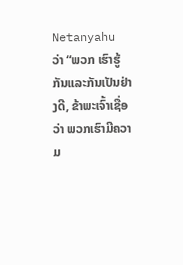Netanyahu ວ່າ “ພວກ ເຮົາຮູ້ ກັນແລະກັນເປັນຢ່າງດີ, ຂ້າພະເຈົ້າເຊື່ອວ່າ ພວກເຮົາມີຄວາມ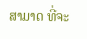ສາມາດ ທີ່ຈະ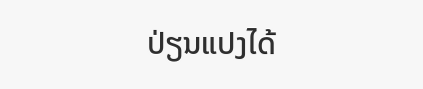ປ່ຽນແປງໄດ້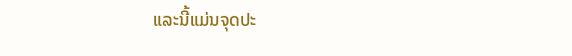ແລະນີ້ແມ່ນຈຸດປະ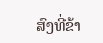ສົງທີ່ຂ້າ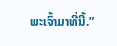ພະເຈົ້າມາທີ່ນີ້.”